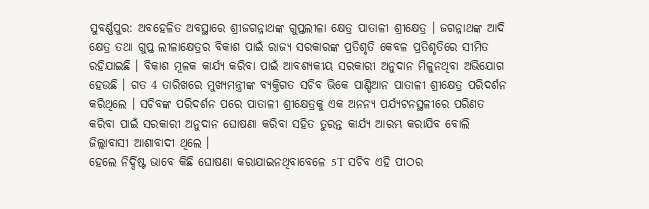ସୁବର୍ଣ୍ଣପୁର: ଅବହେଳିତ ଅବସ୍ଥାରେ ଶ୍ରୀଜଗନ୍ନାଥଙ୍କ ଗୁପ୍ତଲୀଳା କ୍ଷେତ୍ର ପାତାଳୀ ଶ୍ରୀକ୍ଷେତ୍ର । ଜଗନ୍ନାଥଙ୍କ ଆଦି କ୍ଷେତ୍ର ତଥା ଗୁପ୍ତ ଲୀଳାକ୍ଷେତ୍ରର ବିକାଶ ପାଇଁ ରାଜ୍ୟ ସରକାରଙ୍କ ପ୍ରତିଶୃତି କେବଳ ପ୍ରତିଶୃତିରେ ସୀମିତ ରହିଯାଇଛି । ବିକାଶ ମୂଳକ କାର୍ଯ୍ୟ କରିବା ପାଇଁ ଆବଶ୍ୟକୀୟ ସରକାରୀ ଅନୁଦାନ ମିଳୁନଥିବା ଅଭିଯୋଗ ହେଉଛି । ଗତ 4 ତାରିଖରେ ମୁଖ୍ୟମନ୍ତ୍ରୀଙ୍କ ବ୍ୟକ୍ତିଗତ ସଚିବ ଭିକେ ପାଣ୍ଡିଆନ ପାତାଳୀ ଶ୍ରୀକ୍ଷେତ୍ର ପରିଦର୍ଶନ କରିଥିଲେ । ସଚିବଙ୍କ ପରିଦର୍ଶନ ପରେ ପାତାଳୀ ଶ୍ରୀକ୍ଷେତ୍ରକୁ ଏକ ଅନନ୍ୟ ପର୍ଯ୍ୟଟନସ୍ଥଳୀରେ ପରିଣତ କରିବା ପାଇଁ ସରକାରୀ ଅନୁଦାନ ଘୋଷଣା କରିବା ସହିତ ତୁରନ୍ତ କାର୍ଯ୍ୟ ଆରମ୍ଭ କରାଯିବ ବୋଲି ଜିଲ୍ଲାବାସୀ ଆଶାବାଦୀ ଥିଲେ ।
ହେଲେ ନିର୍ଦ୍ଦିଷ୍ଟ ଭାବେ କିଛି ଘୋଷଣା କରାଯାଇନଥିବାବେଳେ 5T ସଚିବ ଏହି ପୀଠର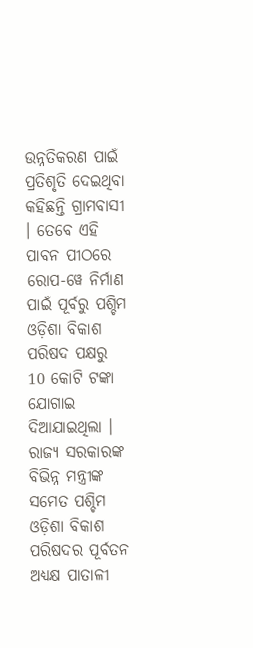ଉନ୍ନତିକରଣ ପାଇଁ ପ୍ରତିଶୃତି ଦେଇଥିବା କହିଛନ୍ତି ଗ୍ରାମବାସୀ । ତେବେ ଏହି ପାବନ ପୀଠରେ ରୋପ-ୱେ ନିର୍ମାଣ ପାଇଁ ପୂର୍ବରୁ ପଶ୍ଚିମ ଓଡ଼ିଶା ବିକାଶ ପରିଷଦ ପକ୍ଷରୁ 10 କୋଟି ଟଙ୍କା ଯୋଗାଇ ଦିଆଯାଇଥିଲା । ରାଜ୍ୟ ସରକାରଙ୍କ ବିଭିନ୍ନ ମନ୍ତ୍ରୀଙ୍କ ସମେତ ପଶ୍ଚିମ ଓଡ଼ିଶା ବିକାଶ ପରିଷଦର ପୂର୍ବତନ ଅଧ୍ୟକ୍ଷ ପାତାଳୀ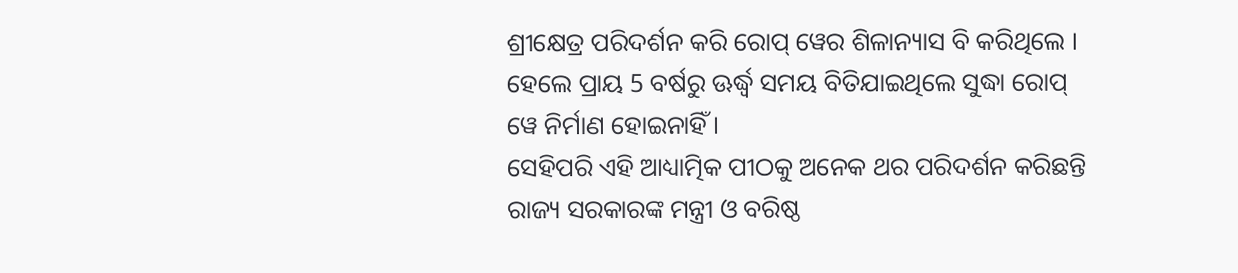ଶ୍ରୀକ୍ଷେତ୍ର ପରିଦର୍ଶନ କରି ରୋପ୍ ୱେର ଶିଳାନ୍ୟାସ ବି କରିଥିଲେ । ହେଲେ ପ୍ରାୟ 5 ବର୍ଷରୁ ଊର୍ଦ୍ଧ୍ବ ସମୟ ବିତିଯାଇଥିଲେ ସୁଦ୍ଧା ରୋପ୍ ୱେ ନିର୍ମାଣ ହୋଇନାହିଁ ।
ସେହିପରି ଏହି ଆଧ୍ୟାତ୍ମିକ ପୀଠକୁ ଅନେକ ଥର ପରିଦର୍ଶନ କରିଛନ୍ତି ରାଜ୍ୟ ସରକାରଙ୍କ ମନ୍ତ୍ରୀ ଓ ବରିଷ୍ଠ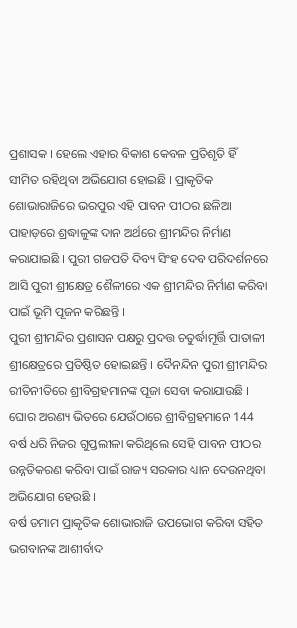ପ୍ରଶାସକ । ହେଲେ ଏହାର ବିକାଶ କେବଳ ପ୍ରତିଶୃତି ହିଁ ସୀମିତ ରହିଥିବା ଅଭିଯୋଗ ହୋଇଛି । ପ୍ରାକୃତିକ ଶୋଭାରାଜିରେ ଭରପୁର ଏହି ପାବନ ପୀଠର ଛଳିଆ ପାହାଡ଼ରେ ଶ୍ରଦ୍ଧାଳୁଙ୍କ ଦାନ ଅର୍ଥରେ ଶ୍ରୀମନ୍ଦିର ନିର୍ମାଣ କରାଯାଇଛି । ପୁରୀ ଗଜପତି ଦିବ୍ୟ ସିଂହ ଦେବ ପରିଦର୍ଶନରେ ଆସି ପୁରୀ ଶ୍ରୀକ୍ଷେତ୍ର ଶୈଳୀରେ ଏକ ଶ୍ରୀମନ୍ଦିର ନିର୍ମାଣ କରିବା ପାଇଁ ଭୂମି ପୂଜନ କରିଛନ୍ତି ।
ପୁରୀ ଶ୍ରୀମନ୍ଦିର ପ୍ରଶାସନ ପକ୍ଷରୁ ପ୍ରଦତ୍ତ ଚତୁର୍ଦ୍ଧାମୂର୍ତ୍ତି ପାତାଳୀ ଶ୍ରୀକ୍ଷେତ୍ରରେ ପ୍ରତିଷ୍ଠିତ ହୋଇଛନ୍ତି । ଦୈନନ୍ଦିନ ପୁରୀ ଶ୍ରୀମନ୍ଦିର ରୀତିନୀତିରେ ଶ୍ରୀବିଗ୍ରହମାନଙ୍କ ପୂଜା ସେବା କରାଯାଉଛି । ଘୋର ଅରଣ୍ୟ ଭିତରେ ଯେଉଁଠାରେ ଶ୍ରୀବିଗ୍ରହମାନେ 144 ବର୍ଷ ଧରି ନିଜର ଗୁପ୍ତଲୀଳା କରିଥିଲେ ସେହି ପାବନ ପୀଠର ଉନ୍ନତିକରଣ କରିବା ପାଇଁ ରାଜ୍ୟ ସରକାର ଧ୍ୟାନ ଦେଉନଥିବା ଅଭିଯୋଗ ହେଉଛି ।
ବର୍ଷ ତମାମ ପ୍ରାକୃତିକ ଶୋଭାରାଜି ଉପଭୋଗ କରିବା ସହିତ ଭଗବାନଙ୍କ ଆଶୀର୍ବାଦ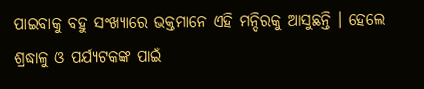ପାଇବାକୁ ବହୁ ସଂଖ୍ୟାରେ ଭକ୍ତମାନେ ଏହି ମନ୍ଦିରକୁ ଆସୁଛନ୍ତି । ହେଲେ ଶ୍ରଦ୍ଧାଳୁ ଓ ପର୍ଯ୍ୟଟକଙ୍କ ପାଇଁ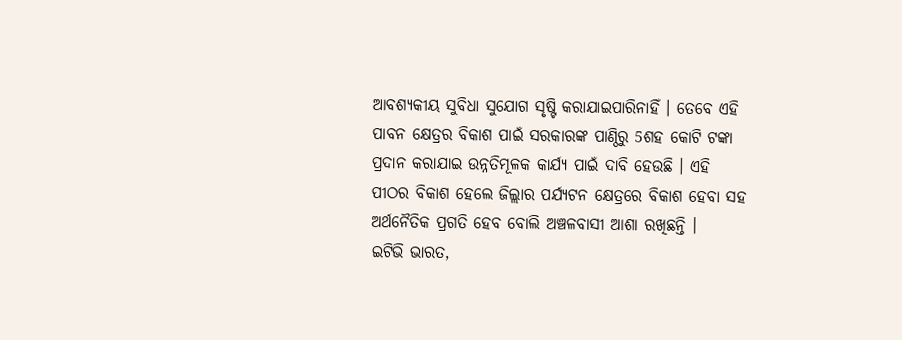ଆବଶ୍ୟକୀୟ ସୁବିଧା ସୁଯୋଗ ସୃଷ୍ଟି କରାଯାଇପାରିନାହିଁ । ତେବେ ଏହି ପାବନ କ୍ଷେତ୍ରର ବିକାଶ ପାଇଁ ସରକାରଙ୍କ ପାଣ୍ଠିରୁ 5ଶହ କୋଟି ଟଙ୍କା ପ୍ରଦାନ କରାଯାଇ ଉନ୍ନତିମୂଳକ କାର୍ଯ୍ୟ ପାଇଁ ଦାବି ହେଉଛି । ଏହି ପୀଠର ବିକାଶ ହେଲେ ଜିଲ୍ଲାର ପର୍ଯ୍ୟଟନ କ୍ଷେତ୍ରରେ ବିକାଶ ହେବା ସହ ଅର୍ଥନୈତିକ ପ୍ରଗତି ହେବ ବୋଲି ଅଞ୍ଚଳବାସୀ ଆଶା ରଖିଛନ୍ତି ।
ଇଟିଭି ଭାରତ,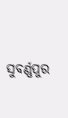ସୁବର୍ଣ୍ଣପୁର